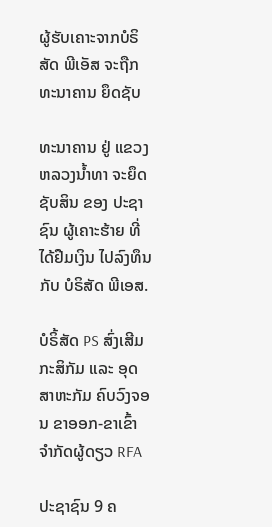ຜູ້ຮັບເຄາະຈາກບໍຣິສັດ ພີເອັສ ຈະຖືກ ທະນາຄານ ຍຶດຊັບ

ທະນາຄານ ຢູ່ ແຂວງຫລວງນໍ້າທາ ຈະຍຶດຊັບສິນ ຂອງ ປະຊາຊົນ ຜູ້ເຄາະຮ້າຍ ທີ່ໄດ້ຢືມເງິນ ໄປລົງທຶນ ກັບ ບໍຣິສັດ ພີເອສ.

ບໍຣິ້ສັດ PS ສົ່ງເສີມກະສິກັມ ແລະ ອຸດສາຫະກັມ ຄົບວົງຈອນ ຂາອອກ-ຂາເຂົ້າ ຈໍາກັດຜູ້ດຽວ RFA

ປະຊາຊົນ 9 ຄ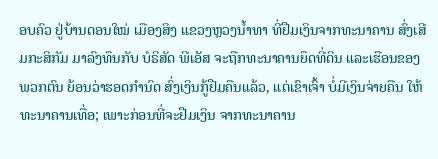ອບຄົວ ຢູ່ບ້ານດອນໃໝ່ ເມືອງສິງ ແຂວງຫຼວງນໍ້າທາ ທີ່ຢືມເງິນຈາກທະນາຄານ ສົ່ງເສີມກະສິກັມ ມາລົງທຶນກັບ ບໍຣິສັດ ພີເອັສ ຈະຖືກທະນາຄານຍຶດທີ່ດິນ ແລະເຮືອນຂອງພວກຕົນ ຍ້ອນວ່າຮອດກຳນົດ ສົ່ງເງິນກູ້ຢືມຄືນແລ້ວ, ແຕ່ເຂົາເຈົ້າ ບໍ່ມີເງິນຈ່າຍຄືນ ໃຫ້ທະນາຄານເທື່ອ; ເພາະກ່ອນທີ່ຈະຢືມເງິນ ຈາກທະນາຄານ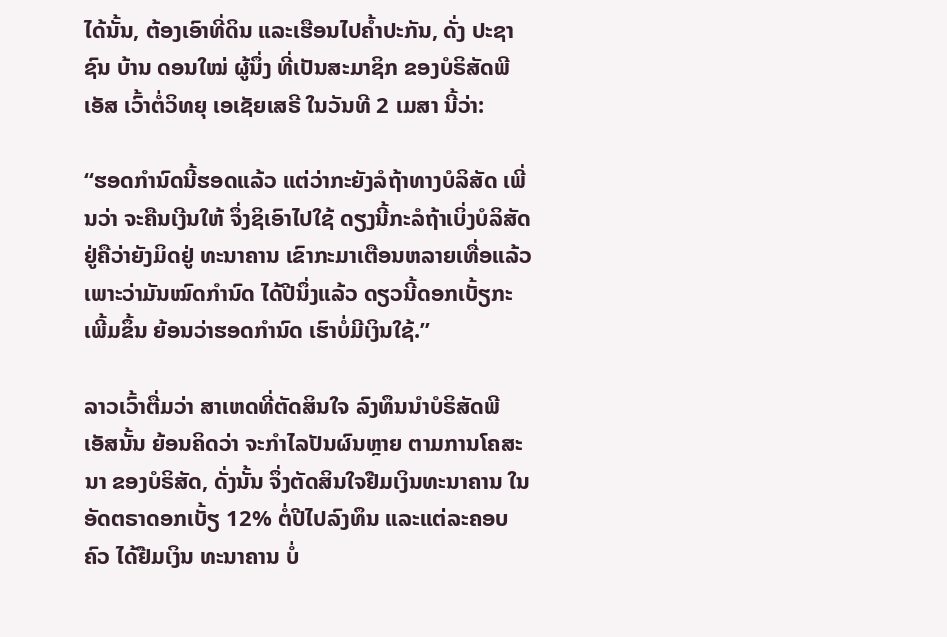ໄດ້ນັ້ນ, ຕ້ອງເອົາທີ່ດິນ ແລະເຮືອນໄປຄໍ້າປະກັນ, ດັ່ງ ປະຊາຊົນ ບ້ານ ດອນໃໝ່ ຜູ້ນຶ່ງ ທີ່ເປັນສະມາຊິກ ຂອງບໍຣິສັດພີເອັສ ເວົ້າຕໍ່ວິທຍຸ ເອເຊັຍເສຣີ ໃນວັນທີ 2 ເມສາ ນີ້ວ່າ:

“ຮອດກຳນົດນີ້ຮອດແລ້ວ ແຕ່ວ່າກະຍັງລໍຖ້າທາງບໍລິສັດ ເພີ່ນວ່າ ຈະຄືນເງີນໃຫ້ ຈຶ່ງຊິເອົາໄປໃຊ້ ດຽງນີ້ກະລໍຖ້າເບິ່ງບໍລິສັດ ຢູ່ຄືວ່າຍັງມິດຢູ່ ທະນາຄານ ເຂົາກະມາເຕືອນຫລາຍເທື່ອແລ້ວ ເພາະວ່າມັນໝົດກຳນົດ ໄດ້ປີນຶ່ງແລ້ວ ດຽວນີ້ດອກເບັ້ຽກະເພີ້ມຂຶ້ນ ຍ້ອນວ່າຮອດກຳນົດ ເຮົາບໍ່ມີເງິນໃຊ້.”

ລາວເວົ້າຕື່ມວ່າ ສາເຫດທີ່ຕັດສິນໃຈ ລົງທຶນນໍາບໍຣິສັດພີເອັສນັ້ນ ຍ້ອນຄິດວ່າ ຈະກໍາໄລປັນຜົນຫຼາຍ ຕາມການໂຄສະນາ ຂອງບໍຣິສັດ, ດັ່ງນັ້ນ ຈຶ່ງຕັດສິນໃຈຢືມເງິນທະນາຄານ ໃນອັດຕຣາດອກເບັ້ຽ 12% ຕໍ່ປີໄປລົງທຶນ ແລະແຕ່ລະຄອບຄົວ ໄດ້ຢືມເງິນ ທະນາຄານ ບໍ່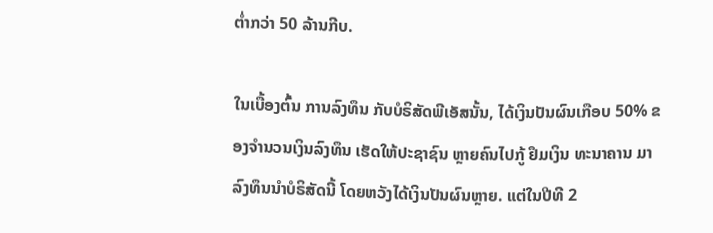ຕໍ່າກວ່າ 50 ລ້ານກີບ.

ໃນເບື້ອງຕົ້ນ ການລົງທຶນ ກັບບໍຣິສັດພີເອັສນັ້ນ, ໄດ້ເງິນປັນຜົນເກືອບ 50% ຂອງຈຳນວນເງິນລົງທຶນ ເຮັດໃຫ້ປະຊາຊົນ ຫຼາຍຄົນໄປກູ້ ຢຶມເງິນ ທະນາຄານ ມາລົງທຶນນຳບໍຣິສັດນີ້ ໂດຍຫວັງໄດ້ເງິນປັນຜົນຫຼາຍ. ແຕ່ໃນປີທີ 2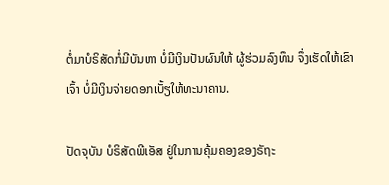ຕໍ່ມາບໍຣິສັດກໍ່ມີບັນຫາ ບໍ່ມີເງິນປັນຜົນໃຫ້ ຜູ້ຮ່ວມລົງທຶນ ຈຶ່ງເຮັດໃຫ້ເຂົາເຈົ້າ ບໍ່ມີເງິນຈ່າຍດອກເບັ້ຽໃຫ້ທະນາຄານ.

ປັດຈຸບັນ ບໍຣິສັດພີເອັສ ຢູ່ໃນການຄຸ້ມຄອງຂອງຣັຖະ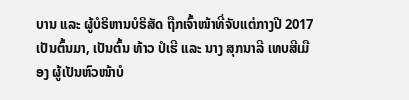ບານ ແລະ ຜູ້ບໍຣິຫານບໍຣິສັດ ຖືກເຈົ້າໜ້າທີ່ຈັບແຕ່ກາງປີ 2017 ເປັນຕົ້ນມາ, ເປັນຕົ້ນ ທ້າວ ປໍເຮີ ແລະ ນາງ ສຸກນາລີ ເທບສີເມືອງ ຜູ້ເປັນຫົວໜ້າບໍ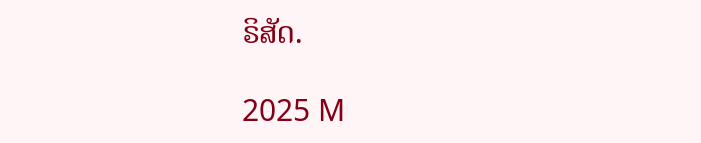ຣິສັດ.

2025 M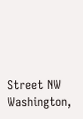Street NW
Washington,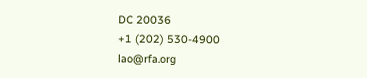DC 20036
+1 (202) 530-4900
lao@rfa.org